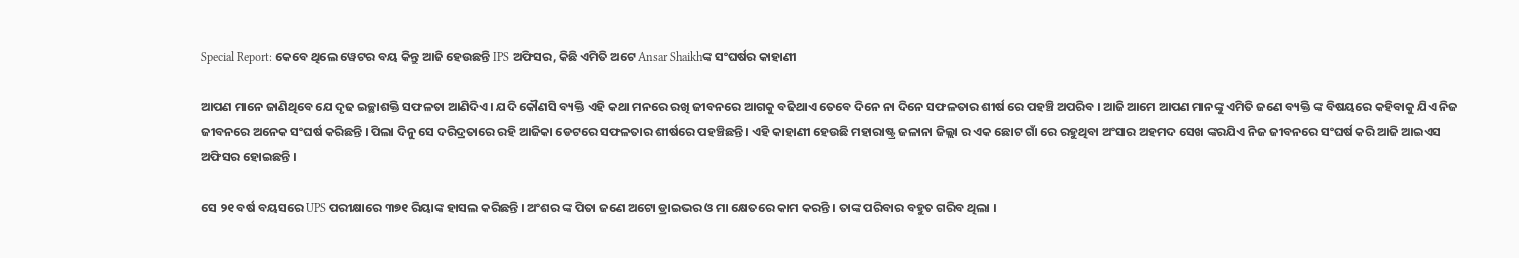Special Report: କେବେ ଥିଲେ ୱେଟର ବୟ କିନ୍ତୁ ଆଜି ହେଉଛନ୍ତି IPS ଅଫିସର, କିଛି ଏମିତି ଅଟେ Ansar Shaikhଙ୍କ ସଂଘର୍ଷର କାହାଣୀ

ଆପଣ ମାନେ ଜାଣିଥିବେ ଯେ ଦୃଢ ଇଚ୍ଛାଶକ୍ତି ସଫଳତା ଆଣିଦିଏ । ଯଦି କୌଣସି ବ୍ୟକ୍ତି ଏହି କଥା ମନରେ ରଖି ଜୀବନରେ ଆଗକୁ ବଢିଥାଏ ତେବେ ଦିନେ ନା ଦିନେ ସଫଳତାର ଶୀର୍ଷ ରେ ପହଞ୍ଚି ଅପରିବ । ଆଜି ଆମେ ଆପଣ ମାନଙ୍କୁ ଏମିତି ଜଣେ ବ୍ୟକ୍ତି ଙ୍କ ବିଷୟରେ କହିବାକୁ ଯିଏ ନିଜ ଜୀବନରେ ଅନେକ ସଂଘର୍ଷ କରିଛନ୍ତି । ପିଲା ଦିନୁ ସେ ଦରିଦ୍ରତାରେ ରହି ଆଜିକା ଡେଟରେ ସଫଳତାର ଶୀର୍ଷରେ ପହଞ୍ଚିଛନ୍ତି । ଏହି କାହାଣୀ ହେଉଛି ମହାରାଷ୍ଟ୍ର ଜଳାନା ଜିଲ୍ଲା ର ଏକ ଛୋଟ ଗାଁ ରେ ରହୁଥିବା ଅଂସାର ଅହମଦ ସେଖ ଙ୍କରଯିଏ ନିଜ ଜୀବନରେ ସଂଘର୍ଷ କରି ଆଜି ଆଇଏସ ଅଫିସର ହୋଇଛନ୍ତି ।

ସେ ୨୧ ବର୍ଷ ବୟସରେ UPS ପରୀକ୍ଷାରେ ୩୭୧ ରିୟାଙ୍କ ହାସଲ କରିଛନ୍ତି । ଅଂଶର ଙ୍କ ପିତା ଜଣେ ଅଟୋ ଡ୍ରାଇଭର ଓ ମା କ୍ଷେତରେ କାମ କରନ୍ତି । ତାଙ୍କ ପରିବାର ବହୁତ ଗରିବ ଥିଲା ।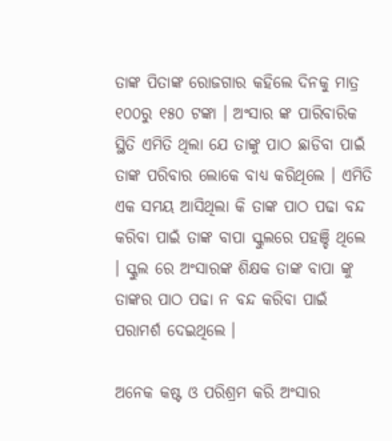ତାଙ୍କ ପିତାଙ୍କ ରୋଜଗାର କହିଲେ ଦିନକୁ ମାତ୍ର ୧୦୦ରୁ ୧୫୦ ଟଙ୍କା । ଅଂସାର ଙ୍କ ପାରିବାରିକ ସ୍ଥିତି ଏମିତି ଥିଲା ଯେ ତାଙ୍କୁ ପାଠ ଛାଡିବା ପାଇଁ ତାଙ୍କ ପରିବାର ଲୋକେ ବାଧ୍ୟ କରିଥିଲେ । ଏମିତି ଏକ ସମୟ ଆସିଥିଲା କି ତାଙ୍କ ପାଠ ପଢା ବନ୍ଦ କରିବା ପାଇଁ ତାଙ୍କ ବାପା ସ୍କୁଲରେ ପହଞ୍ଚି ଥିଲେ । ସ୍କୁଲ ରେ ଅଂସାରଙ୍କ ଶିକ୍ଷକ ତାଙ୍କ ବାପା ଙ୍କୁ ତାଙ୍କର ପାଠ ପଢା ନ ବନ୍ଦ କରିବା ପାଇଁ ପରାମର୍ଶ ଦେଇଥିଲେ ।

ଅନେକ କଷ୍ଟ ଓ ପରିଶ୍ରମ କରି ଅଂସାର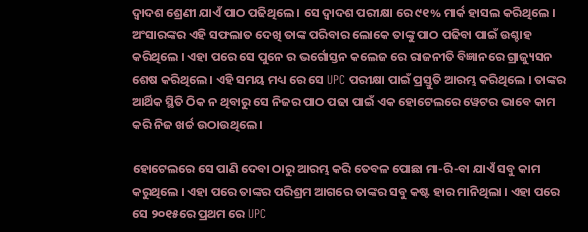ଦ୍ଵାଦଶ ଶ୍ରେଣୀ ଯାଏଁ ପାଠ ପଢିଥିଲେ । ସେ ଦ୍ଵାଦଶ ପରୀକ୍ଷା ରେ ୯୧% ମାର୍କ ହାସଲ କରିଥିଲେ । ଅଂସାରଙ୍କର ଏହି ସଫଲାତ ଦେଖି ତାଙ୍କ ପରିବାର ଲୋକେ ତାଙ୍କୁ ପାଠ ପଢିବା ପାଇଁ ଉଶ୍ଚାହ କରିଥିଲେ । ଏହା ପରେ ସେ ପୁନେ ର ଭର୍ଗୋସ୍ତନ କଲେଜ ରେ ରାଜନୀତି ବିଜ୍ଞାନରେ ଗ୍ରାଜ୍ୟୁସନ ଶେଷ କରିଥିଲେ । ଏହି ସମୟ ମଧ୍ୟ ରେ ସେ UPC ପରୀକ୍ଷା ପାଇଁ ପ୍ରସ୍ତୁତି ଆରମ୍ଭ କରିଥିଲେ । ତାଙ୍କର ଆର୍ଥିକ ସ୍ଥିତି ଠିକ ନ ଥିବାରୁ ସେ ନିଜର ପାଠ ପଢା ପାଇଁ ଏକ ହୋଟେଲରେ ୱେଟର ଭାବେ କାମ କରି ନିଜ ଖର୍ଚ୍ଚ ଉଠାଉଥିଲେ ।

ହୋଟେଲରେ ସେ ପାଣି ଦେବା ଠାରୁ ଆରମ୍ଭ କରି ତେବଳ ପୋଛା ମା-ରି-ବା ଯାଏଁ ସବୁ କାମ କରୁଥିଲେ । ଏହା ପରେ ତାଙ୍କର ପରିଶ୍ରମ ଆଗରେ ତାଙ୍କର ସବୁ କଷ୍ଟ ହାର ମାନିଥିଲା । ଏହା ପରେ ସେ ୨୦୧୫ରେ ପ୍ରଥମ ରେ UPC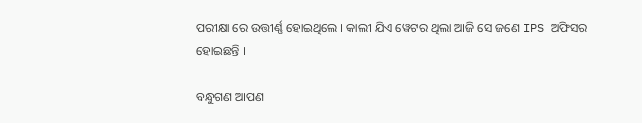ପରୀକ୍ଷା ରେ ଉତ୍ତୀର୍ଣ୍ଣ ହୋଇଥିଲେ । କାଲୀ ଯିଏ ୱେଟର ଥିଲା ଆଜି ସେ ଜଣେ IPS ଅଫିସର ହୋଇଛନ୍ତି ।

ବନ୍ଧୁଗଣ ଆପଣ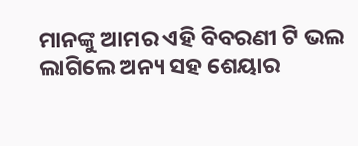ମାନଙ୍କୁ ଆମର ଏହି ବିବରଣୀ ଟି ଭଲ ଲାଗିଲେ ଅନ୍ୟ ସହ ଶେୟାର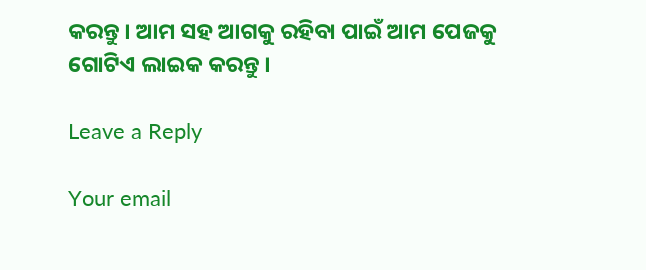କରନ୍ତୁ । ଆମ ସହ ଆଗକୁ ରହିବା ପାଇଁ ଆମ ପେଜକୁ ଗୋଟିଏ ଲାଇକ କରନ୍ତୁ ।

Leave a Reply

Your email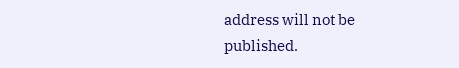address will not be published.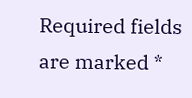Required fields are marked *